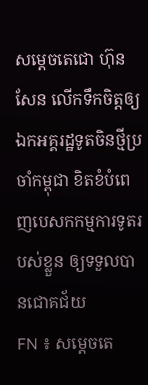សម្តេចតេជោ ហ៊ុន សែន លើកទឹកចិត្តឲ្យឯកអគ្គរដ្ឋទូតចិនថ្មីប្រចាំកម្ពុជា ខិតខំបំពេញបេសកកម្មការទូតរបស់ខ្លួន ឲ្យទទួលបានជោគជ័យ
FN ៖ សម្តេចតេ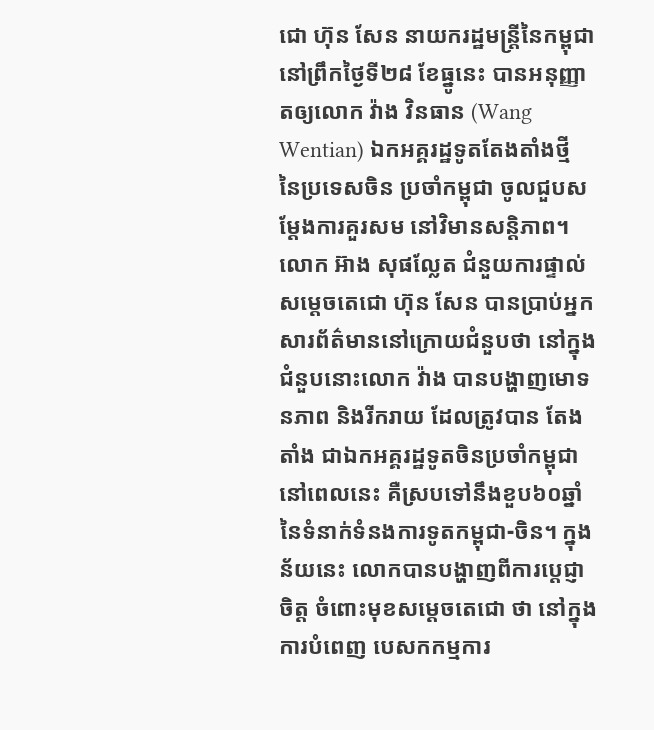ជោ ហ៊ុន សែន នាយករដ្ឋមន្ត្រីនៃកម្ពុជា នៅព្រឹកថ្ងៃទី២៨ ខែធ្នូនេះ បានអនុញ្ញាតឲ្យលោក វ៉ាង វិនធាន (Wang Wentian) ឯកអគ្គរដ្ឋទូតតែងតាំងថ្មី នៃប្រទេសចិន ប្រចាំកម្ពុជា ចូលជួបសម្តែងការគួរសម នៅវិមានសន្តិភាព។ លោក អ៊ាង សុផល្លែត ជំនួយការផ្ទាល់សម្តេចតេជោ ហ៊ុន សែន បានប្រាប់អ្នកសារព័ត៌មាននៅក្រោយជំនួបថា នៅក្នុងជំនួបនោះលោក វ៉ាង បានបង្ហាញមោទនភាព និងរីករាយ ដែលត្រូវបាន តែងតាំង ជាឯកអគ្គរដ្ឋទូតចិនប្រចាំកម្ពុជា នៅពេលនេះ គឺស្របទៅនឹងខួប៦០ឆ្នាំ នៃទំនាក់ទំនងការទូតកម្ពុជា-ចិន។ ក្នុងន័យនេះ លោកបានបង្ហាញពីការប្តេជ្ញាចិត្ត ចំពោះមុខសម្តេចតេជោ ថា នៅក្នុងការបំពេញ បេសកកម្មការ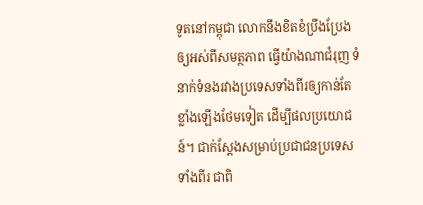ទូតនៅកម្ពុជា លោកនឹងខិតខំប្រឹងប្រែងឲ្យអស់ពីសមត្ថភាព ធ្វើយ៉ាងណាជំរុញ ទំនាក់ទំនងរវាងប្រទេសទាំងពីរឲ្យកាន់តែខ្លាំងឡើងថែមទៀត ដើម្បីផលប្រយោជន៍។ ជាក់ស្តែងសម្រាប់ប្រជាជនប្រទេសទាំងពីរ ជាពិ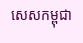សេសកម្ពុជា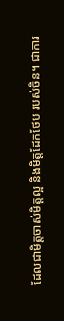ដែលជាមិត្តចាស់មិត្តល្អ និងមិត្តដែកថែប របស់ចិន។ ជាការ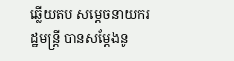ឆ្លើយតប សម្តេចនាយករដ្ឋមន្ត្រី បានសម្តែងនូ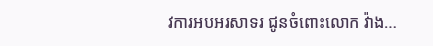វការអបអរសាទរ ជូនចំពោះលោក វ៉ាង…